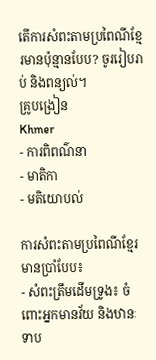តើការសំពះតាមប្រពៃណីខ្មែរមានប៉ុន្មានបែប? ចូររៀបរាប់ និងពន្យល់។
គ្រូបង្រៀន
Khmer
- ការពិពណ៌នា
- មាតិកា
- មតិយោបល់

ការសំពះតាមប្រពៃណីខ្មែរ មានប្រាំបែប៖
- សំពះត្រឹមដើមទ្រូង៖ ចំពោះអ្នកមានវ័យ និងឋានៈទាប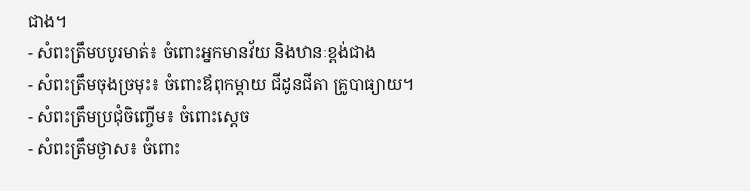ជាង។
- សំពះត្រឹមបបូរមាត់៖ ចំពោះអ្នកមានវ័យ និងឋានៈខ្ពង់ជាង
- សំពះត្រឹមចុងច្រមុះ៖ ចំពោះឪពុកម្តាយ ជីដូនជីតា គ្រូបាធ្យាយ។
- សំពះត្រឹមប្រជុំចិញ្ចើម៖ ចំពោះស្តេច
- សំពះត្រឹមថ្ងាស៖ ចំពោះ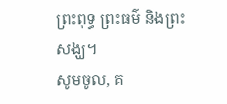ព្រះពុទ្ធ ព្រះធម៌ និងព្រះសង្ឃ។
សូមចូល, គ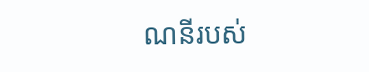ណនីរបស់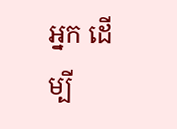អ្នក ដើម្បី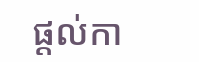ផ្តល់កា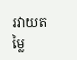រវាយតម្លៃ